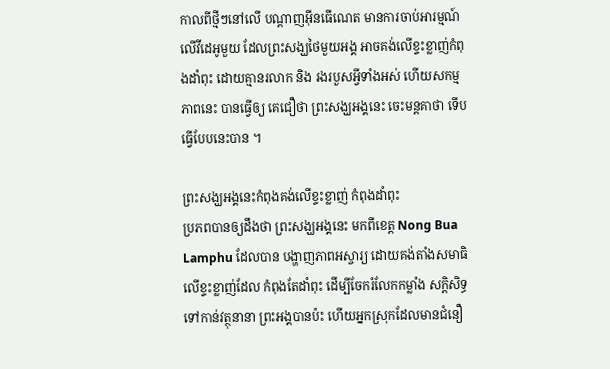កាលពីថ្មីៗនៅលើ បណ្តាញអ៊ីនធើណេត មានការចាប់អារម្មណ៍ លើវីដេអូមួយ ដែលព្រះសង្ឃថៃមួយអង្គ អាចគង់លើខ្ទះខ្លាញ់កំពុងដាំពុះ ដោយគ្មានរលាក និង រងរបួសអ្វីទាំងអស់ ហើយសកម្មភាពនេះ បានធ្វើឲ្យ គេជឿថា ព្រះសង្ឃអង្គនេះ ចេះមន្តគាថា ទើបធ្វើបែបនេះបាន ។

ព្រះសង្ឃអង្គនេះកំពុងគង់លើខ្ទះខ្លាញ់ កំពុងដាំពុះ
ប្រភពបានឲ្យដឹងថា ព្រះសង្ឃអង្គនេះ មកពីខេត្ត Nong Bua Lamphu ដែលបាន បង្ហាញភាពអស្ចារ្យ ដោយគង់តាំងសមាធិ លើខ្ទះខ្លាញ់ដែល កំពុងតែដាំពុះ ដើម្បីចែករំលែកកម្លាំង សក្តិសិទ្ធ ទៅកាន់វត្ថុនានា ព្រះអង្គបានប៉ះ ហើយអ្នកស្រុកដែលមានជំនឿ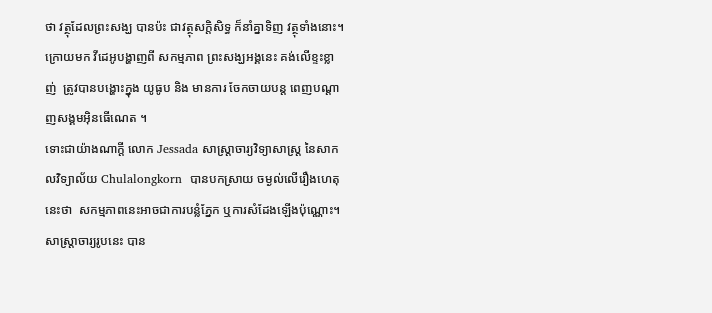ថា វត្ថុដែលព្រះសង្ឃ បានប៉ះ ជាវត្ថុសក្តិសិទ្ធ ក៏នាំគ្នាទិញ វត្ថុទាំងនោះ។ ក្រោយមក វីដេអូបង្ហាញពី សកម្មភាព ព្រះសង្ឃអង្គនេះ គង់លើខ្ទះខ្លាញ់  ត្រូវបានបង្ហោះក្នុង យូធូប និង មានការ ចែកចាយបន្ត ពេញបណ្តាញសង្គមអ៊ិនធើណេត ។
ទោះជាយ៉ាងណាក្តី លោក Jessada សាស្ត្រាចារ្យវិទ្យាសាស្ត្រ នៃសាកលវិទ្យាល័យ Chulalongkorn  បានបកស្រាយ ចម្ងល់លើរឿងហេតុ នេះថា  សកម្មភាពនេះអាចជាការបន្លំភ្នែក ឬការសំដែងឡើងប៉ុណ្ណោះ។ សាស្ត្រាចារ្យរូបនេះ បាន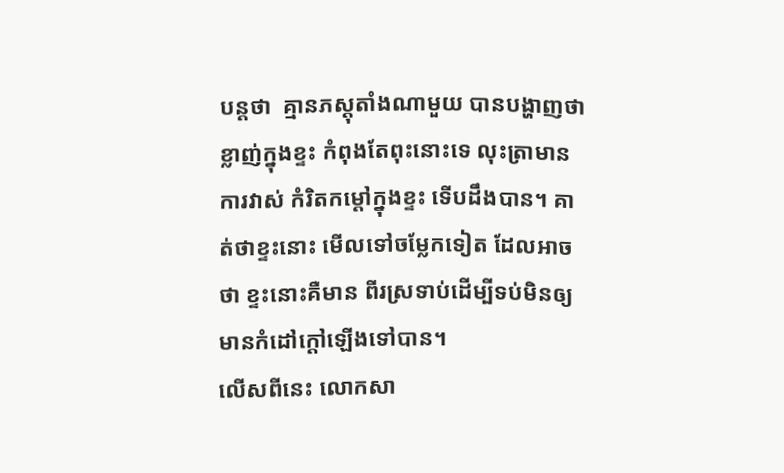បន្តថា  គ្មានភស្តុតាំងណាមួយ បានបង្ហាញថា ខ្លាញ់ក្នុងខ្ទះ កំពុងតែពុះនោះទេ លុះត្រាមានការវាស់ កំរិតកម្តៅក្នុងខ្ទះ ទើបដឹងបាន។ គាត់ថាខ្ទះនោះ មើលទៅចម្លែកទៀត ដែលអាចថា ខ្ទះនោះគឺមាន ពីរស្រទាប់ដើម្បីទប់មិនឲ្យ មានកំដៅក្តៅឡើងទៅបាន។
លើសពីនេះ លោកសា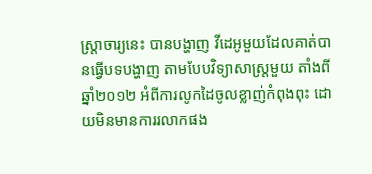ស្ត្រាចារ្យនេះ បានបង្ហាញ វីដេអូមួយដែលគាត់បានធ្វើបទបង្ហាញ តាមបែបវិទ្យាសាស្ត្រមួយ តាំងពី ឆ្នាំ២០១២ អំពីការលូកដៃចូលខ្លាញ់កំពុងពុះ ដោយមិនមានការរលាកផង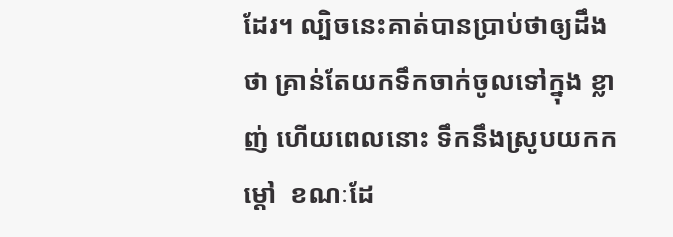ដែរ។ ល្បិចនេះគាត់បានប្រាប់ថាឲ្យដឹងថា គ្រាន់តែយកទឹកចាក់ចូលទៅក្នុង ខ្លាញ់ ហើយពេលនោះ ទឹកនឹងស្រូបយកកម្តៅ  ខណៈដែ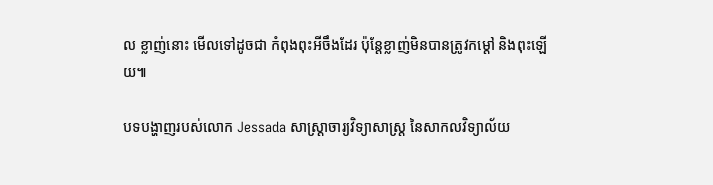ល ខ្លាញ់នោះ មើលទៅដូចជា កំពុងពុះអីចឹងដែរ ប៉ុន្តែខ្លាញ់មិនបានត្រូវកម្តៅ និងពុះឡើយ៕

បទបង្ហាញរបស់លោក Jessada សាស្ត្រាចារ្យវិទ្យាសាស្ត្រ នៃសាកលវិទ្យាល័យ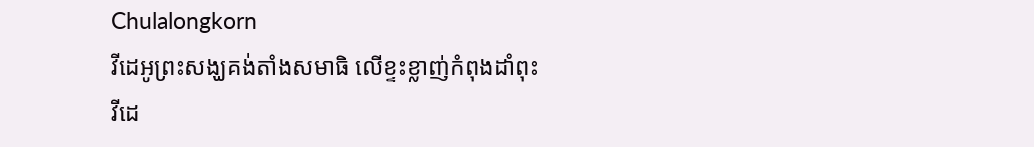Chulalongkorn
វីដេអូព្រះសង្ឃគង់តាំងសមាធិ លើខ្ទះខ្លាញ់កំពុងដាំពុះ
វីដេ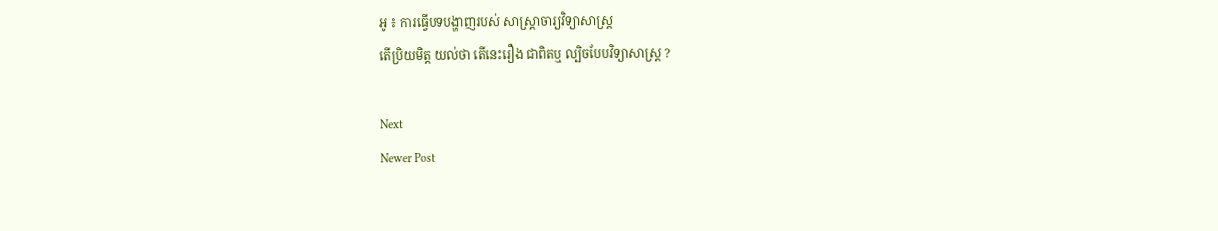អូ ៖ ការធ្វើបទបង្ហាញរបស់ សាស្ត្រាចារ្យវិទ្យាសាស្ត្រ
តើប្រិយមិត្ត យល់ថា តើនេះរឿង ជាពិតឬ ល្បិចបែបវិទ្យាសាស្ត្រ ?

Next
Newer Post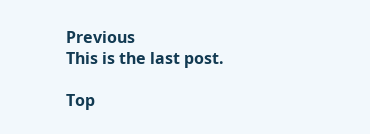Previous
This is the last post.

Top